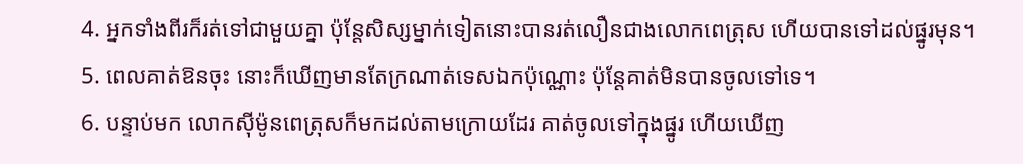4. អ្នកទាំងពីរក៏រត់ទៅជាមួយគ្នា ប៉ុន្ដែសិស្សម្នាក់ទៀតនោះបានរត់លឿនជាងលោកពេត្រុស ហើយបានទៅដល់ផ្នូរមុន។
5. ពេលគាត់ឱនចុះ នោះក៏ឃើញមានតែក្រណាត់ទេសឯកប៉ុណ្ណោះ ប៉ុន្ដែគាត់មិនបានចូលទៅទេ។
6. បន្ទាប់មក លោកស៊ីម៉ូនពេត្រុសក៏មកដល់តាមក្រោយដែរ គាត់ចូលទៅក្នុងផ្នូរ ហើយឃើញ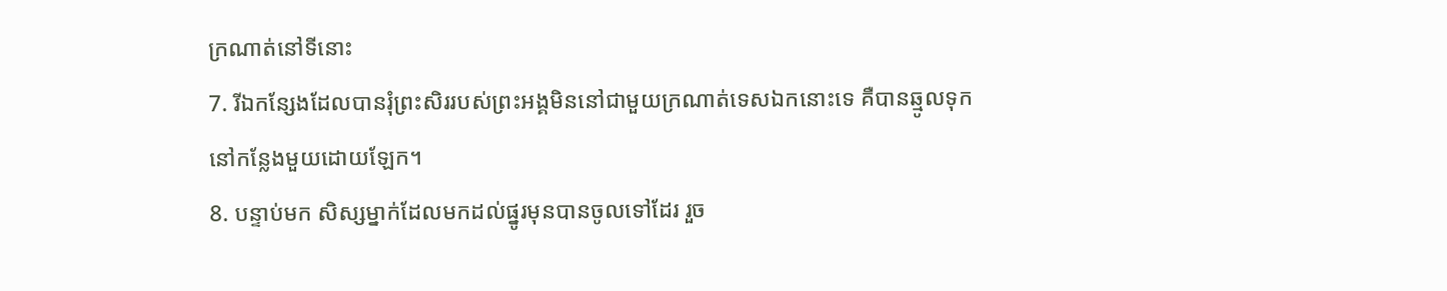ក្រណាត់នៅទីនោះ
7. រីឯកន្សែងដែលបានរុំព្រះសិររបស់ព្រះអង្គមិននៅជាមួយក្រណាត់ទេសឯកនោះទេ គឺបានឆ្មូលទុកនៅកន្លែងមួយដោយឡែក។
8. បន្ទាប់មក សិស្សម្នាក់ដែលមកដល់ផ្នូរមុនបានចូលទៅដែរ រួច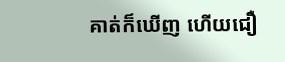គាត់ក៏ឃើញ ហើយជឿ